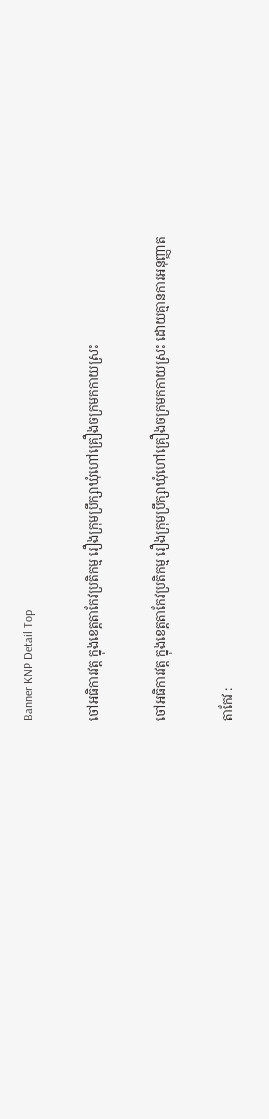Banner KNP Detail Top

ចៅអធិការវត្ត ក្នុងខេត្តតាកែវប្រតិកម្ម រឿងក្រុមប្រឹក្សាឃុំហៅគ្រឿងចក្រមកកាយស្រះ

ចៅអធិការវត្ត ក្នុងខេត្តតាកែវប្រតិកម្ម រឿងក្រុមប្រឹក្សាឃុំហៅគ្រឿងចក្រមកកាយស្រះ ដោយគ្មានការអនុញ្ញាត

តាកែវ :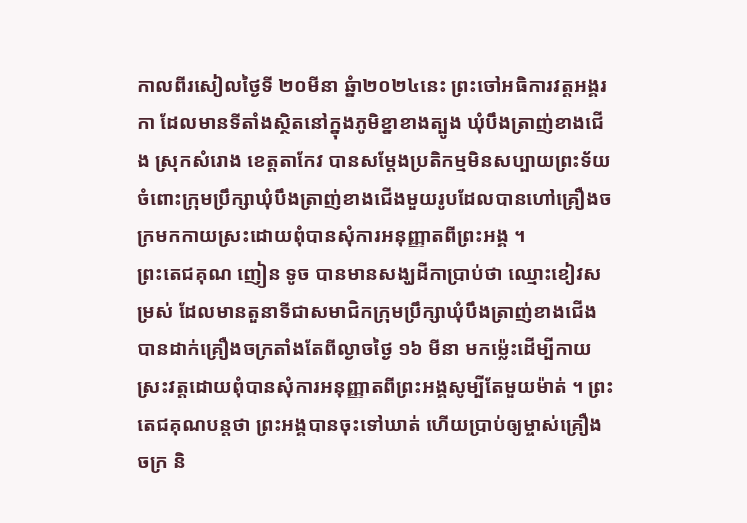កាលពីរសៀលថ្ងៃទី ២០មីនា ឆ្នំា២០២៤នេះ ព្រះចៅអធិការវត្តអង្គរកា ដែលមានទីតាំងស្ថិតនៅក្នុងភូមិខ្នាខាងត្បូង ឃុំបឹងត្រាញ់ខាងជើង ស្រុកសំរោង ខេត្តតាកែវ បានសម្ដែងប្រតិកម្មមិនសប្បាយព្រះទ័យចំពោះក្រុមប្រឹក្សាឃុំបឹងត្រាញ់ខាងជើងមួយរូបដែលបានហៅគ្រឿងចក្រមកកាយស្រះដោយពុំបានសុំការអនុញ្ញាតពីព្រះអង្គ ។
ព្រះតេជគុណ ញៀន ទូច បានមានសង្ឃដីកាប្រាប់ថា ឈ្មោះខៀវសម្រស់ ដែលមានតួនាទីជាសមាជិកក្រុមប្រឹក្សាឃុំបឹងត្រាញ់ខាងជើង បានដាក់គ្រឿងចក្រតាំងតែពីល្ងាចថ្ងៃ ១៦ មីនា មកម្ល៉េះដើម្បីកាយស្រះវត្តដោយពុំបានសុំការអនុញ្ញាតពីព្រះអង្គសូម្បីតែមួយម៉ាត់ ។ ព្រះតេជគុណបន្តថា ព្រះអង្គបានចុះទៅឃាត់ ហើយប្រាប់ឲ្យម្ចាស់គ្រឿងចក្រ និ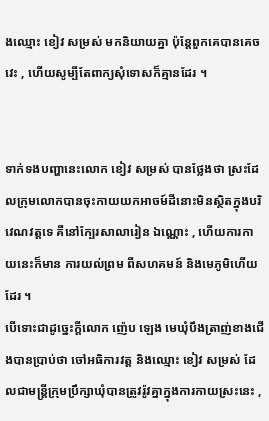ងឈ្មោះ ខៀវ សម្រស់ មកនិយាយគ្នា ប៉ុន្តែពួកគេបានគេចវេះ , ហើយសូម្បីតែពាក្យសុំទោសក៏គ្មានដែរ ។


ទាក់ទងបញ្ហានេះលោក ខៀវ សម្រស់ បានថ្លែងថា ស្រះដែលក្រុមលោកបានចុះកាយយកអាចម៍ដីនោះមិនស្ថិតក្នុងបរិវេណវត្តទេ គឺនៅក្បែរសាលារៀន ឯណ្ណោះ , ហើយការកាយនេះក៏មាន ការយល់ព្រម ពីសហគមន៍ និងមេភូមិហើយដែរ ។
បើទោះជាដូច្នេះក្ដីលោក ញ៉េប ឡេង មេឃុំបឹងត្រាញ់ខាងជើងបានប្រាប់ថា ចៅអធិការវត្ត និងឈ្មោះ ខៀវ សម្រស់ ដែលជាមន្ត្រីក្រុមប្រឹក្សាឃុំបានត្រូវរ៉ូវគ្នាក្នុងការកាយស្រះនេះ ,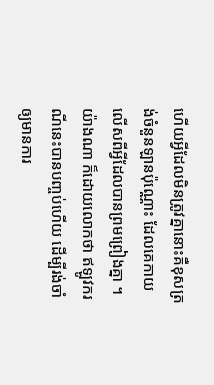ហើយអ្វីដែលមិនត្រូវគ្នានោះគឺខុសត្រង់ចំនួនឡានប៉ុណ្ណោះ ដែលគេកាយលើសពីអ្វីដែលបានព្រមព្រៀងគ្នា ។ យ៉ាងណា ក៏ដោយលោកថា ឥឡូវករណីនេះបានបញ្ចប់ហើយ ដើម្បីរង់ចាំឲ្យមានការ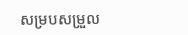សម្របសម្រួល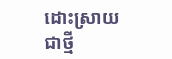ដោះស្រាយជាថ្មី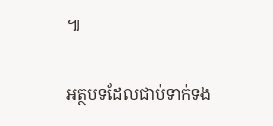៕

អត្ថបទដែលជាប់ទាក់ទង